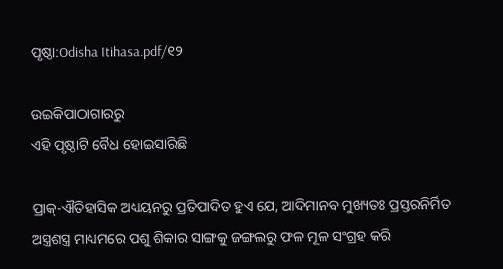ପୃଷ୍ଠା:Odisha Itihasa.pdf/୧୨

ଉଇକିପାଠାଗାର‌ରୁ
ଏହି ପୃଷ୍ଠାଟି ବୈଧ ହୋଇସାରିଛି

ପ୍ରାକ୍-ଐତିହାସିକ ଅଧ୍ୟୟନରୁ ପ୍ରତିପାଦିତ ହୁଏ ଯେ, ଆଦିମାନବ ମୁଖ୍ୟତଃ ପ୍ରସ୍ତରନିର୍ମିତ ଅସ୍ତ୍ରଶସ୍ତ୍ର ମାଧ୍ୟମରେ ପଶୁ ଶିକାର ସାଙ୍ଗକୁ ଜଙ୍ଗଲରୁ ଫଳ ମୂଳ ସଂଗ୍ରହ କରି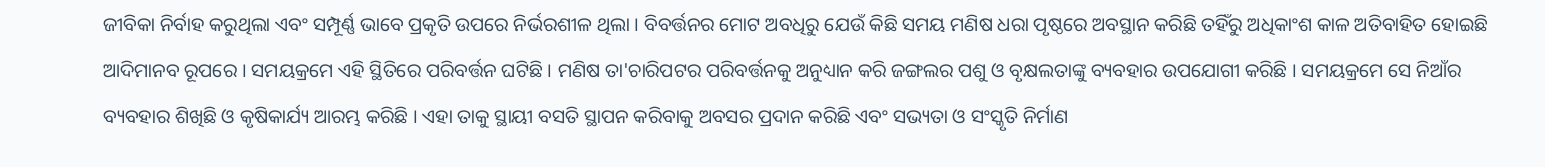ଜୀବିକା ନିର୍ବାହ କରୁଥିଲା ଏବଂ ସମ୍ପୂର୍ଣ୍ଣ ଭାବେ ପ୍ରକୃତି ଉପରେ ନିର୍ଭରଶୀଳ ଥିଲା । ବିବର୍ତ୍ତନର ମୋଟ ଅବଧିରୁ ଯେଉଁ କିଛି ସମୟ ମଣିଷ ଧରା ପୃଷ୍ଠରେ ଅବସ୍ଥାନ କରିଛି ତହିଁରୁ ଅଧିକାଂଶ କାଳ ଅତିବାହିତ ହୋଇଛି ଆଦିମାନବ ରୂପରେ । ସମୟକ୍ରମେ ଏହି ସ୍ଥିତିରେ ପରିବର୍ତ୍ତନ ଘଟିଛି । ମଣିଷ ତା'ଚାରିପଟର ପରିବର୍ତ୍ତନକୁ ଅନୁଧ୍ୟାନ କରି ଜଙ୍ଗଲର ପଶୁ ଓ ବୃକ୍ଷଲତାଙ୍କୁ ବ୍ୟବହାର ଉପଯୋଗୀ କରିଛି । ସମୟକ୍ରମେ ସେ ନିଆଁର ବ୍ୟବହାର ଶିଖିଛି ଓ କୃଷିକାର୍ଯ୍ୟ ଆରମ୍ଭ କରିଛି । ଏହା ତାକୁ ସ୍ଥାୟୀ ବସତି ସ୍ଥାପନ କରିବାକୁ ଅବସର ପ୍ରଦାନ କରିଛି ଏବଂ ସଭ୍ୟତା ଓ ସଂସ୍କୃତି ନିର୍ମାଣ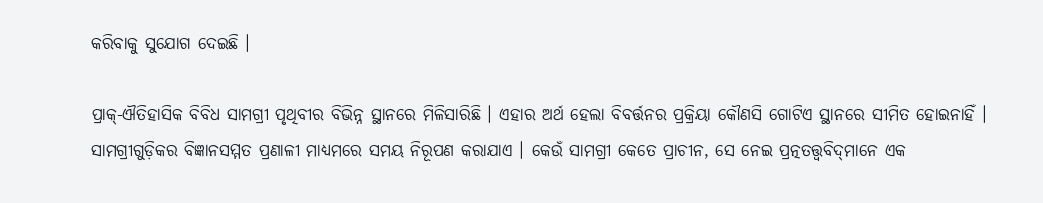କରିବାକୁ ସୁଯୋଗ ଦେଇଛି ।

ପ୍ରାକ୍-ଐତିହାସିକ ବିବିଧ ସାମଗ୍ରୀ ପୃଥିବୀର ବିଭିନ୍ନ ସ୍ଥାନରେ ମିଳିସାରିଛି । ଏହାର ଅର୍ଥ ହେଲା ବିବର୍ତ୍ତନର ପ୍ରକ୍ରିୟା କୌଣସି ଗୋଟିଏ ସ୍ଥାନରେ ସୀମିତ ହୋଇନାହିଁ । ସାମଗ୍ରୀଗୁଡ଼ିକର ବିଜ୍ଞାନସମ୍ମତ ପ୍ରଣାଳୀ ମାଧ୍ୟମରେ ସମୟ ନିରୂପଣ କରାଯାଏ । କେଉଁ ସାମଗ୍ରୀ କେତେ ପ୍ରାଚୀନ, ସେ ନେଇ ପ୍ରତ୍ନତତ୍ତ୍ୱବିଦ୍‌ମାନେ ଏକ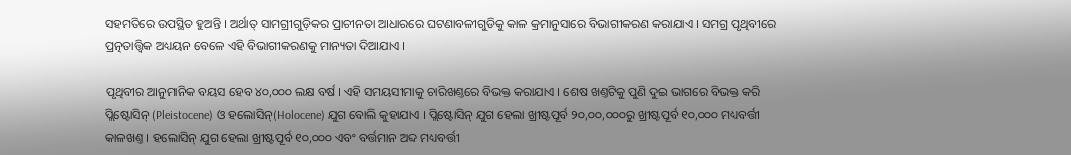ସହମତିରେ ଉପସ୍ଥିତ ହୁଅନ୍ତି । ଅର୍ଥାତ୍ ସାମଗ୍ରୀଗୁଡ଼ିକର ପ୍ରାଚୀନତା ଆଧାରରେ ଘଟଣାବଳୀଗୁଡିକୁ କାଳ କ୍ରମାନୁସାରେ ବିଭାଗୀକରଣ କରାଯାଏ । ସମଗ୍ର ପୃଥିବୀରେ ପ୍ରତ୍ନତାତ୍ତ୍ୱିକ ଅଧ୍ୟୟନ ବେଳେ ଏହି ବିଭାଗୀକରଣକୁ ମାନ୍ୟତା ଦିଆଯାଏ ।

ପୃଥିବୀର ଆନୁମାନିକ ବୟସ ହେବ ୪୦,୦୦୦ ଲକ୍ଷ ବର୍ଷ । ଏହି ସମୟସୀମାକୁ ଚାରିଖଣ୍ତରେ ବିଭକ୍ତ କରାଯାଏ । ଶେଷ ଖଣ୍ତଟିକୁ ପୁଣି ଦୁଇ ଭାଗରେ ବିଭକ୍ତ କରି ପ୍ଲିଷ୍ଟୋସିନ୍ (Pleistocene) ଓ ହଲୋସିନ୍(Holocene) ଯୁଗ ବୋଲି କୁହାଯାଏ । ପ୍ଲିଷ୍ଟୋସିନ୍ ଯୁଗ ହେଲା ଖ୍ରୀଷ୍ଟପୂର୍ବ ୨୦,୦୦,୦୦୦ରୁ ଖ୍ରୀଷ୍ଟପୂର୍ବ ୧୦,୦୦୦ ମଧ୍ୟବର୍ତ୍ତୀ କାଳଖଣ୍ତ । ହଲୋସିନ୍ ଯୁଗ ହେଲା ଖ୍ରୀଷ୍ଟପୂର୍ବ ୧୦,୦୦୦ ଏବଂ ବର୍ତ୍ତମାନ ଅବ୍ଦ ମଧ୍ୟବର୍ତ୍ତୀ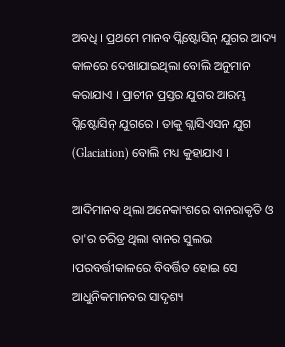ଅବଧି । ପ୍ରଥମେ ମାନବ ପ୍ଲିଷ୍ଟୋସିନ୍ ଯୁଗର ଆଦ୍ୟ କାଳରେ ଦେଖାଯାଇଥିଲା ବୋଲି ଅନୁମାନ କରାଯାଏ । ପ୍ରାଚୀନ ପ୍ରସ୍ତର ଯୁଗର ଆରମ୍ଭ ପ୍ଲିଷ୍ଟୋସିନ୍ ଯୁଗରେ । ତାକୁ ଗ୍ଲାସିଏସନ ଯୁଗ (Glaciation) ବୋଲି ମଧ୍ୟ କୁହାଯାଏ ।

ଆଦିମାନବ ଥିଲା ଅନେକାଂଶରେ ବାନରାକୃତି ଓ ତା'ର ଚରିତ୍ର ଥିଲା ବାନର ସୁଲଭ ।ପରବର୍ତ୍ତୀକାଳରେ ବିବର୍ତ୍ତିତ ହୋଇ ସେ ଆଧୁନିକମାନବର ସାଦୃଶ୍ୟ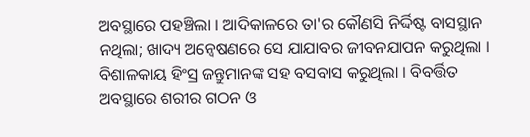ଅବସ୍ଥାରେ ପହଞ୍ଚିଲା । ଆଦିକାଳରେ ତା'ର କୌଣସି ନିର୍ଦ୍ଦିଷ୍ଟ ବାସସ୍ଥାନ ନଥିଲା; ଖାଦ୍ୟ ଅନ୍ୱେଷଣରେ ସେ ଯାଯାବର ଜୀବନଯାପନ କରୁଥିଲା । ବିଶାଳକାୟ ହିଂସ୍ର ଜନ୍ତୁମାନଙ୍କ ସହ ବସବାସ କରୁଥିଲା । ବିବର୍ତ୍ତିତ ଅବସ୍ଥାରେ ଶରୀର ଗଠନ ଓ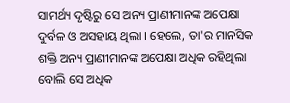ସାମର୍ଥ୍ୟ ଦୃଷ୍ଟିରୁ ସେ ଅନ୍ୟ ପ୍ରାଣୀମାନଙ୍କ ଅପେକ୍ଷା ଦୁର୍ବଳ ଓ ଅସହାୟ ଥିଲା । ହେଲେ, ତା'ର ମାନସିକ ଶକ୍ତି ଅନ୍ୟ ପ୍ରାଣୀମାନଙ୍କ ଅପେକ୍ଷା ଅଧିକ ରହିଥିଲା ବୋଲି ସେ ଅଧିକ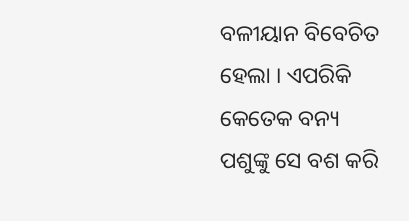ବଳୀୟାନ ବିବେଚିତ ହେଲା । ଏପରିକି କେତେକ ବନ୍ୟ ପଶୁଙ୍କୁ ସେ ବଶ କରି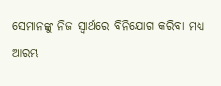ସେମାନଙ୍କୁ ନିଜ ସ୍ୱାର୍ଥରେ ବିନିଯୋଗ କରିବା ମଧ୍ୟ ଆରମ୍ଭ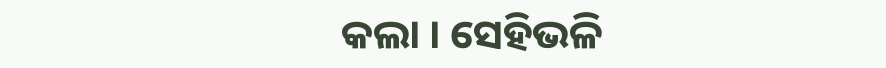କଲା । ସେହିଭଳି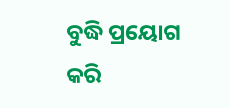ବୁଦ୍ଧି ପ୍ରୟୋଗ କରି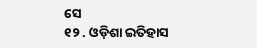ସେ
୧୨ . ଓଡ଼ିଶା ଇତିହାସ